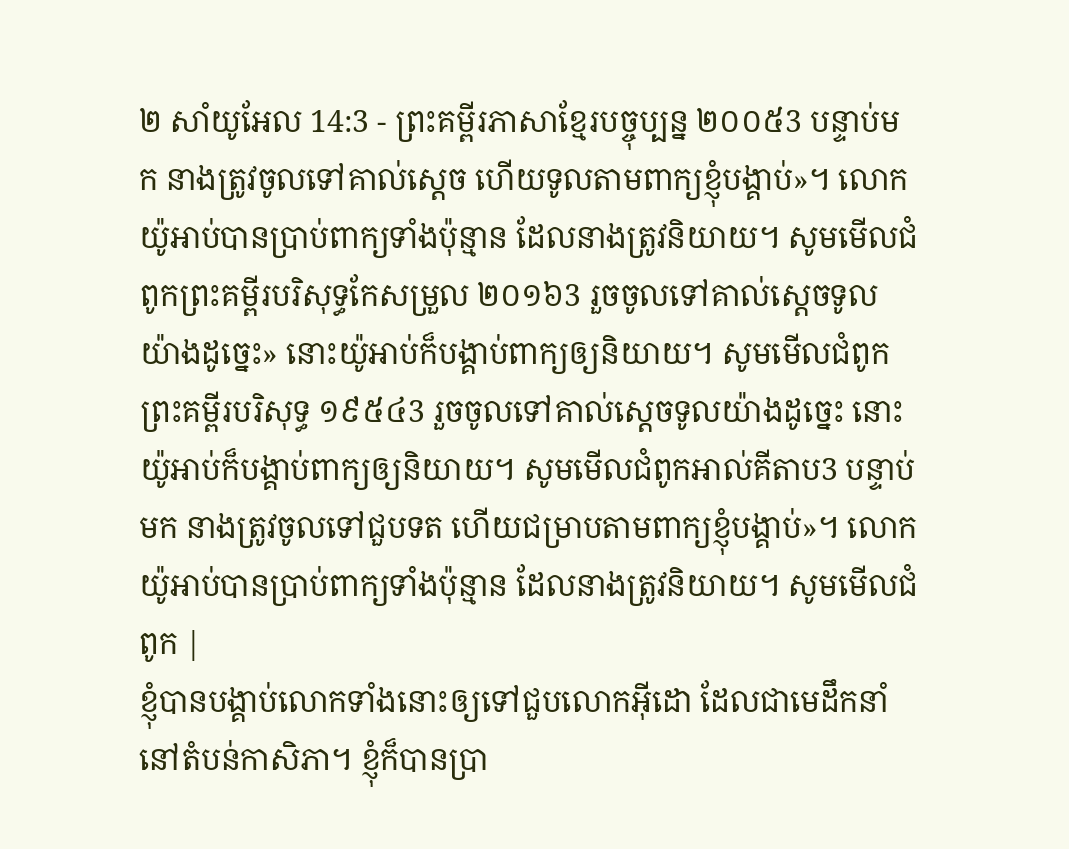២ សាំយូអែល 14:3 - ព្រះគម្ពីរភាសាខ្មែរបច្ចុប្បន្ន ២០០៥3 បន្ទាប់មក នាងត្រូវចូលទៅគាល់ស្ដេច ហើយទូលតាមពាក្យខ្ញុំបង្គាប់»។ លោកយ៉ូអាប់បានប្រាប់ពាក្យទាំងប៉ុន្មាន ដែលនាងត្រូវនិយាយ។ សូមមើលជំពូកព្រះគម្ពីរបរិសុទ្ធកែសម្រួល ២០១៦3 រួចចូលទៅគាល់ស្តេចទូលយ៉ាងដូច្នេះ» នោះយ៉ូអាប់ក៏បង្គាប់ពាក្យឲ្យនិយាយ។ សូមមើលជំពូកព្រះគម្ពីរបរិសុទ្ធ ១៩៥៤3 រួចចូលទៅគាល់ស្តេចទូលយ៉ាងដូច្នេះ នោះយ៉ូអាប់ក៏បង្គាប់ពាក្យឲ្យនិយាយ។ សូមមើលជំពូកអាល់គីតាប3 បន្ទាប់មក នាងត្រូវចូលទៅជួបទត ហើយជម្រាបតាមពាក្យខ្ញុំបង្គាប់»។ លោកយ៉ូអាប់បានប្រាប់ពាក្យទាំងប៉ុន្មាន ដែលនាងត្រូវនិយាយ។ សូមមើលជំពូក |
ខ្ញុំបានបង្គាប់លោកទាំងនោះឲ្យទៅជួបលោកអ៊ីដោ ដែលជាមេដឹកនាំនៅតំបន់កាសិភា។ ខ្ញុំក៏បានប្រា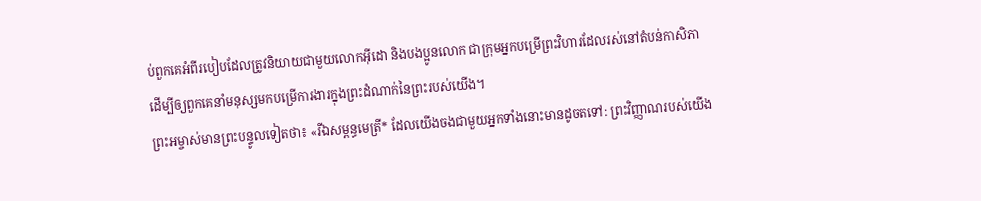ប់ពួកគេអំពីរបៀបដែលត្រូវនិយាយជាមួយលោកអ៊ីដោ និងបងប្អូនលោក ជាក្រុមអ្នកបម្រើព្រះវិហារដែលរស់នៅតំបន់កាសិភា ដើម្បីឲ្យពួកគេនាំមនុស្សមកបម្រើការងារក្នុងព្រះដំណាក់នៃព្រះរបស់យើង។
ព្រះអម្ចាស់មានព្រះបន្ទូលទៀតថា៖ «រីឯសម្ពន្ធមេត្រី* ដែលយើងចងជាមួយអ្នកទាំងនោះមានដូចតទៅ: ព្រះវិញ្ញាណរបស់យើង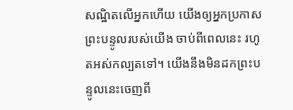សណ្ឋិតលើអ្នកហើយ យើងឲ្យអ្នកប្រកាសព្រះបន្ទូលរបស់យើង ចាប់ពីពេលនេះ រហូតអស់កល្បតទៅ។ យើងនឹងមិនដកព្រះបន្ទូលនេះចេញពី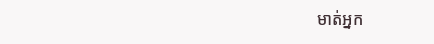មាត់អ្នក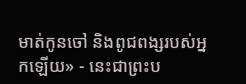មាត់កូនចៅ និងពូជពង្សរបស់អ្នកឡើយ» - នេះជាព្រះប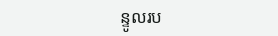ន្ទូលរប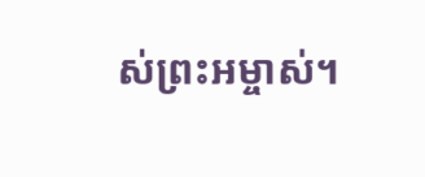ស់ព្រះអម្ចាស់។